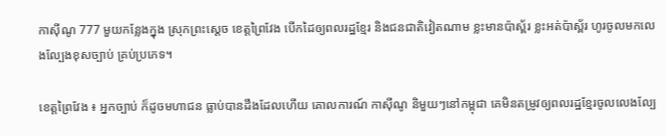កាស៊ីណូ 777 មួយកន្លែងក្នុង ស្រុកព្រះស្ដេច ខេត្តព្រៃវែង បើកដៃឲ្យពលរដ្ឋខ្មែរ និងជនជាតិវៀតណាម ខ្លះមានប៉ាស្ព័រ ខ្លះអត់ប៉ាស្ព័រ ហូរចូលមកលេងល្បែងខុសច្បាប់ គ្រប់ប្រភេទ។

ខេត្តព្រៃវែង ៖ អ្នកច្បាប់ ក៏ដូចមហាជន ធ្លាប់បានដឹងដែលហើយ គោលការណ៍ កាស៊ីណូ និមួយៗនៅកម្ពុជា គេមិនតម្រូវឲ្យពលរដ្ឋខ្មែរចូលលេងល្បែ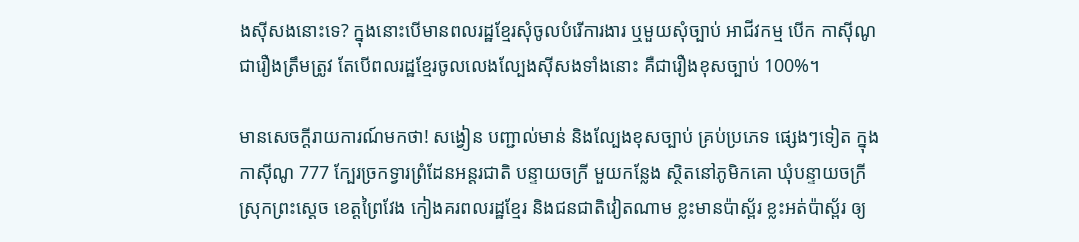ងស៊ីសងនោះទេ? ក្នុងនោះបើមានពលរដ្ឋខ្មែរសុំចូលបំរើការងារ ឬមួយសុំច្បាប់ អាជីវកម្ម បើក កាស៊ីណូ ជារឿងត្រឹមត្រូវ តែបើពលរដ្ឋខ្មែរចូលលេងល្បែងស៊ីសងទាំងនោះ គឺជារឿងខុសច្បាប់ 100%។

មានសេចក្តីរាយការណ៍មកថា! សង្វៀន បញ្ជាល់មាន់ និងល្បែងខុសច្បាប់ គ្រប់ប្រភេទ ផ្សេងៗទៀត ក្នុង កាស៊ីណូ 777 ក្បែរច្រកទ្វារព្រំដែនអន្តរជាតិ បន្ទាយចក្រី មួយកន្លែង ស្ថិតនៅភូមិកគោ ឃុំបន្ទាយចក្រី ស្រុកព្រះស្ដេច ខេត្តព្រៃវែង កៀងគរពលរដ្ឋខ្មែរ និងជនជាតិវៀតណាម ខ្លះមានប៉ាស័្ពរ ខ្លះអត់ប៉ាស្ព័រ ឲ្យ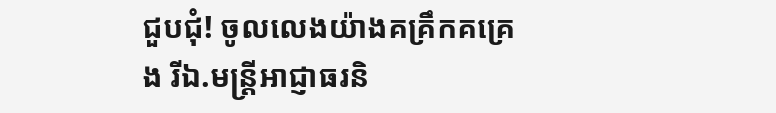ជួបជុំ! ចូលលេងយ៉ាងគគ្រឹកគគ្រេង រីឯ.មន្ត្រីអាជ្ញាធរនិ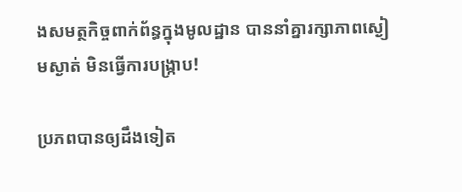ងសមត្ថកិច្ចពាក់ព័ន្ធក្នុងមូលដ្ឋាន បាននាំគ្នារក្សាភាពស្ងៀមស្ងាត់ មិនធ្វើការបង្រ្កាប!

ប្រភពបានឲ្យដឹងទៀត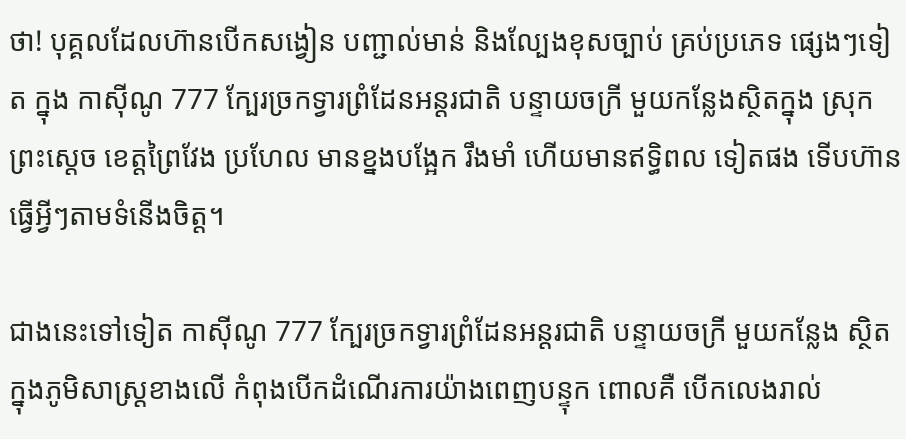ថា! បុគ្គលដែលហ៊ានបើកសង្វៀន បញ្ជាល់មាន់ និងល្បែងខុសច្បាប់ គ្រប់ប្រភេទ ផ្សេងៗទៀត ក្នុង កាស៊ីណូ 777 ក្បែរច្រកទ្វារព្រំដែនអន្តរជាតិ បន្ទាយចក្រី មួយកន្លែងស្ថិតក្នុង ស្រុកព្រះស្ដេច ខេត្តព្រៃវែង ប្រហែល មានខ្នងបង្អែក រឹងមាំ ហើយមានឥទ្ធិពល ទៀតផង ទើបហ៊ានធ្វើអ្វីៗតាមទំនើងចិត្ត។

ជាងនេះទៅទៀត កាស៊ីណូ 777 ក្បែរច្រកទ្វារព្រំដែនអន្តរជាតិ បន្ទាយចក្រី មួយកន្លែង ស្ថិតក្នុងភូមិសាស្ត្រខាងលើ កំពុងបើកដំណើរការយ៉ាងពេញបន្ទុក ពោលគឺ បើកលេងរាល់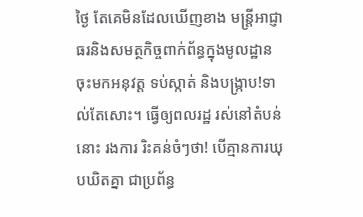ថ្ងៃ តែគេមិនដែលឃើញខាង មន្ត្រីអាជ្ញាធរនិងសមត្ថកិច្ចពាក់ព័ន្ធក្នុងមូលដ្ឋាន ចុះមកអនុវត្ត ទប់ស្កាត់ និងបង្ក្រាប!ទាល់តែសោះ។ ធ្វើឲ្យពលរដ្ឋ រស់នៅតំបន់នោះ រងការ រិះគន់ចំៗថា! បើគ្មានការឃុបឃិតគ្នា ជាប្រព័ន្ធ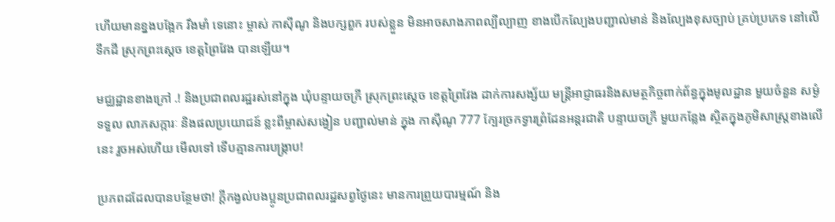ហើយមានខ្នងបង្អែក រឹងមាំ ទេនោះ ម្ចាស់ កាស៊ីណូ និងបក្សពួក របស់ខ្លួន មិនអាចសាងភាពល្បីល្បាញ ខាងបើកល្បែងបញ្ជាល់មាន់ និងល្បែងខុសច្បាប់ គ្រប់ប្រភេទ នៅលើទឹកដី ស្រុកព្រះស្ដេច ខេត្តព្រៃវែង បានឡើយ។

មជ្ឈដ្ឋានខាងក្រៅ .! និងប្រជាពលរដ្ឋរស់នៅក្នុង ឃុំបន្ទាយចក្រី ស្រុកព្រះស្ដេច ខេត្តព្រៃវែង ដាក់ការសង្ស័យ មន្ត្រីអាជ្ញាធរនិងសមត្ថកិច្ចពាក់ព័ន្ធក្នុងមូលដ្ឋាន មួយចំនួន សម្ងំ ទទួល លាភសក្ការៈ និងផលប្រយោជន៍ ខ្លះពីម្ចាស់សង្វៀន បញ្ជាល់មាន់ ក្នុង កាស៊ីណូ 777 ក្បែរច្រកទ្វារព្រំដែនអន្តរជាតិ បន្ទាយចក្រី មួយកន្លែង ស្ថិតក្នុងភូមិសាស្ត្រខាងលើនេះ រួចអស់ហើយ មើលទៅ ទើបគ្មានការបង្រ្កាប!

ប្រភពដដែលបានបន្ថែមថា! ក្តីកង្វល់បងប្អូនប្រជាពលរដ្ឋសព្វថ្ងៃនេះ មានការព្រួយបារម្មណ៍ និង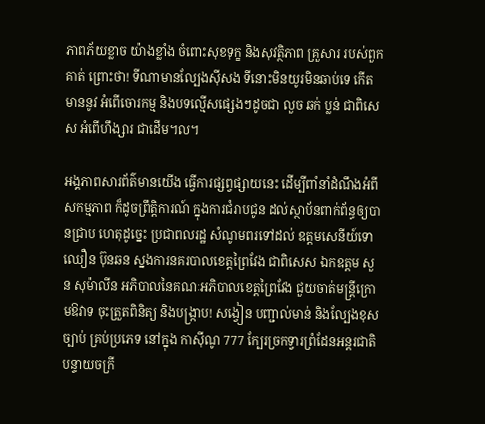ភាពភ័យខ្លាច យ៉ាងខ្លាំង ចំពោះសុខទុក្ខ និងសុវត្ថិភាព គ្រួសារ របស់ពួកគាត់ ព្រោះថា! ទីណាមានល្បែងស៊ីសង ទីនោះមិនយូរមិនឆាប់ទេ កើតមាននូវ អំពើចោរកម្ម និងបទល្មើសផ្សេងៗដូចជា លួច ឆក់ ប្លន់ ជាពិសេស អំពើហឹង្សារ ជាដើម។ល។

អង្គភាពសារព័ត៌មានយើង ធ្វើការផ្សព្វផ្សាយនេះ ដើម្បីពាំនាំដំណឹងអំពីសកម្មភាព ក៏ដូចព្រឹត្តិការណ៍ ក្នុងការជំរាបជូន ដល់ស្ថាប័នពាក់ព័ន្ធឲ្យបានជ្រាប ហេតុដូច្នេះ ប្រជាពលរដ្ឋ សំណូមពរទៅដល់ ឧត្តមសេនីយ៍ទោ ឈឿន ប៊ុនឆន ស្នងការនគរបាលខេត្តព្រៃវែង ជាពិសេស ឯកឧត្តម សួន សុម៉ាលីន អភិបាលនៃគណៈអភិបាលខេត្តព្រៃវែង ជួយចាត់មន្ត្រីក្រោមឱវាទ ចុះត្រួតពិនិត្យ និងបង្ក្រាប! សង្វៀន បញ្ជាល់មាន់ និងល្បែងខុសច្បាប់ គ្រប់ប្រភេទ នៅក្នុង កាស៊ីណូ 777 ក្បែរច្រកទ្វារព្រំដែនអន្តរជាតិ បន្ទាយចក្រី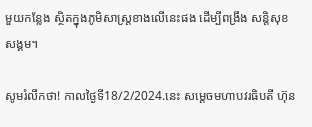មួយកន្លែង ស្ថិតក្នុងភូមិសាស្ត្រខាងលើនេះផង ដើម្បីពង្រឹង សន្តិសុខ សង្គម។

សូមរំលឹកថា! កាលថ្ងៃទី18/2/2024.នេះ សម្តេចមហាបវរធិបតី ហ៊ុន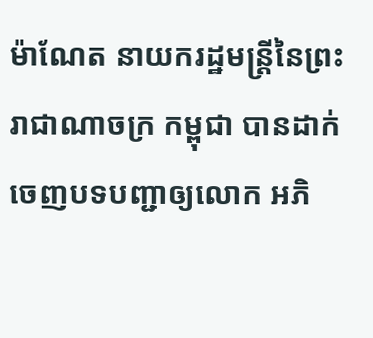ម៉ាណែត នាយករដ្ឋមន្ត្រីនៃព្រះរាជាណាចក្រ កម្ពុជា បានដាក់ចេញបទបញ្ជាឲ្យលោក អភិ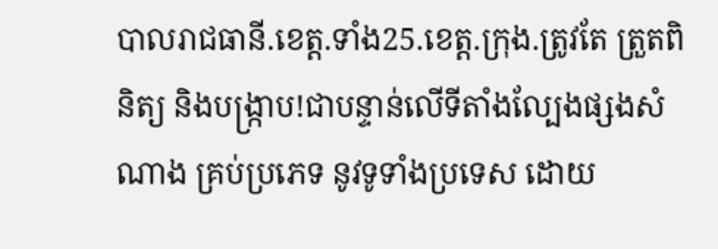បាលរាជធានី.ខេត្ត.ទាំង25.ខេត្ត.ក្រុង.ត្រូវតែ ត្រួតពិនិត្យ និងបង្រ្កាប!ជាបន្ទាន់លើទីតាំងល្បែងផ្សងសំណាង គ្រប់ប្រភេទ នូវទូទាំងប្រទេស ដោយ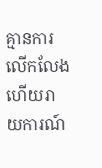គ្មានការលើកលែង ហើយរាយការណ៍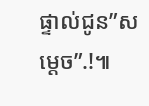ផ្ទាល់ជូន”សម្តេច”.!៕